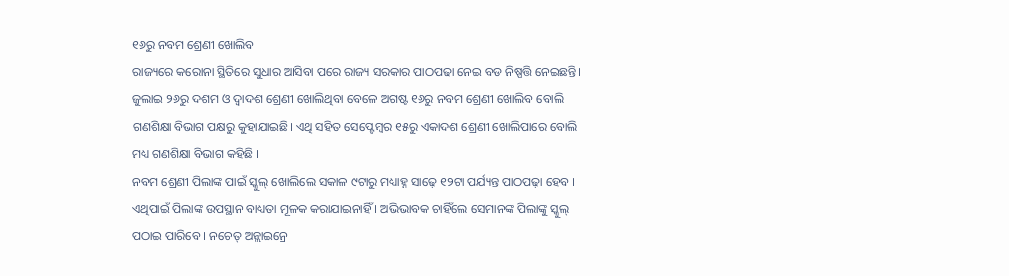୧୬ରୁ ନବମ ଶ୍ରେଣୀ ଖୋଲିବ
ରାଜ୍ୟରେ କରୋନା ସ୍ଥିତିରେ ସୁଧାର ଆସିବା ପରେ ରାଜ୍ୟ ସରକାର ପାଠପଢା ନେଇ ବଡ ନିଷ୍ପତ୍ତି ନେଇଛନ୍ତି। ଜୁଲାଇ ୨୬ରୁ ଦଶମ ଓ ଦ୍ଵାଦଶ ଶ୍ରେଣୀ ଖୋଲିଥିବା ବେଳେ ଅଗଷ୍ଟ ୧୬ରୁ ନବମ ଶ୍ରେଣୀ ଖୋଲିବ ବୋଲି ଗଣଶିକ୍ଷା ବିଭାଗ ପକ୍ଷରୁ କୁହାଯାଇଛି। ଏଥି ସହିତ ସେପ୍ଟେମ୍ବର ୧୫ରୁ ଏକାଦଶ ଶ୍ରେଣୀ ଖୋଲିପାରେ ବୋଲି ମଧ୍ୟ ଗଣଶିକ୍ଷା ବିଭାଗ କହିଛି ।
ନବମ ଶ୍ରେଣୀ ପିଲାଙ୍କ ପାଇଁ ସ୍କୁଲ୍ ଖୋଲିଲେ ସକାଳ ୯ଟାରୁ ମଧ୍ୟାହ୍ନ ସାଢ଼େ ୧୨ଟା ପର୍ଯ୍ୟନ୍ତ ପାଠପଢ଼ା ହେବ । ଏଥିପାଇଁ ପିଲାଙ୍କ ଉପସ୍ଥାନ ବାଧ୍ୟତା ମୂଳକ କରାଯାଇନାହିଁ । ଅଭିଭାବକ ଚାହିଁଲେ ସେମାନଙ୍କ ପିଲାଙ୍କୁ ସ୍କୁଲ୍ ପଠାଇ ପାରିବେ । ନଚେତ୍ ଅନ୍ଲାଇନ୍ରେ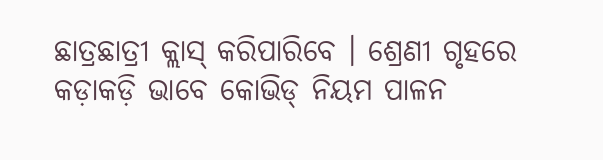ଛାତ୍ରଛାତ୍ରୀ କ୍ଲାସ୍ କରିପାରିବେ । ଶ୍ରେଣୀ ଗୃହରେ କଡ଼ାକଡ଼ି ଭାବେ କୋଭିଡ୍ ନିୟମ ପାଳନ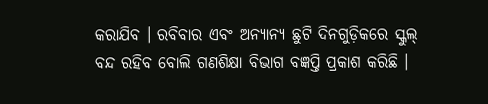କରାଯିବ । ରବିବାର ଏବଂ ଅନ୍ୟାନ୍ୟ ଛୁଟି ଦିନଗୁଡ଼ିକରେ ସ୍କୁଲ୍ ବନ୍ଦ ରହିବ ବୋଲି ଗଣଶିକ୍ଷା ବିଭାଗ ବଜ୍ଞପ୍ତି ପ୍ରକାଶ କରିଛି ।